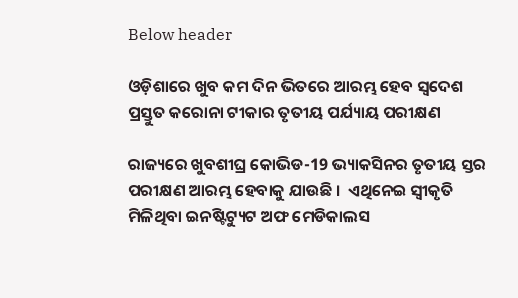Below header

ଓଡ଼ିଶାରେ ଖୁବ କମ ଦିନ ଭିତରେ ଆରମ୍ଭ ହେବ ସ୍ବଦେଶ ପ୍ରସ୍ତୁତ କରୋନା ଟୀକାର ତୃତୀୟ ପର୍ଯ୍ୟାୟ ପରୀକ୍ଷଣ

ରାଜ୍ୟରେ ଖୁବଶୀଘ୍ର କୋଭିଡ-19 ଭ୍ୟାକସିନର ତୃତୀୟ ସ୍ତର ପରୀକ୍ଷଣ ଆରମ୍ଭ ହେବାକୁ ଯାଉଛି ।  ଏଥିନେଇ ସ୍ୱୀକୃତି ମିଳିଥିବା ଇନଷ୍ଟିଟ୍ୟୁଟ ଅଫ ମେଡିକାଲସ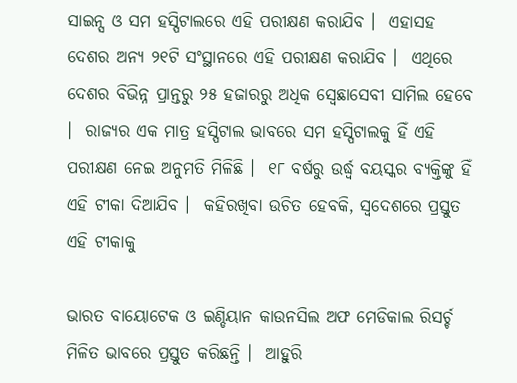ସାଇନ୍ସ ଓ ସମ ହସ୍ପିଟାଲରେ ଏହି ପରୀକ୍ଷଣ କରାଯିବ ।  ଏହାସହ ଦେଶର ଅନ୍ୟ ୨୧ଟି ସଂସ୍ଥାନରେ ଏହି ପରୀକ୍ଷଣ କରାଯିବ ।  ଏଥିରେ ଦେଶର ବିଭିନ୍ନ ପ୍ରାନ୍ତରୁ ୨୫ ହଜାରରୁ ଅଧିକ ସ୍ବେଛାସେବୀ ସାମିଲ ହେବେ ।  ରାଜ୍ୟର ଏକ ମାତ୍ର ହସ୍ପିଟାଲ ଭାବରେ ସମ ହସ୍ପିଟାଲକୁ ହିଁ ଏହି ପରୀକ୍ଷଣ ନେଇ ଅନୁମତି ମିଳିଛି ।  ୧୮ ବର୍ଷରୁ ଉର୍ଦ୍ଧ୍ବ ବୟସ୍କର ବ୍ୟକ୍ତିଙ୍କୁ ହିଁ ଏହି ଟୀକା ଦିଆଯିବ ।  କହିରଖିବା ଉଚିତ ହେବକି, ସ୍ୱଦେଶରେ ପ୍ରସ୍ତୁତ ଏହି ଟୀକାକୁ

ଭାରତ ବାୟୋଟେକ ଓ ଇଣ୍ଡିୟାନ କାଉନସିଲ ଅଫ ମେଡିକାଲ ରିସର୍ଚ୍ଚ ମିଳିତ ଭାବରେ ପ୍ରସ୍ତୁତ କରିଛନ୍ତି ।  ଆହୁରି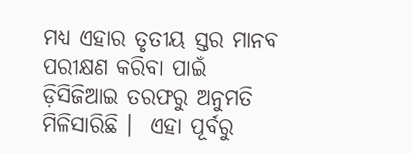ମଧ୍ୟ ଏହାର ତୃତୀୟ ସ୍ତର ମାନବ ପରୀକ୍ଷଣ କରିବା ପାଇଁ ଡ଼ିସିଜିଆଇ ତରଫରୁ ଅନୁମତି ମିଳିସାରିଛି ।  ଏହା ପୂର୍ବରୁ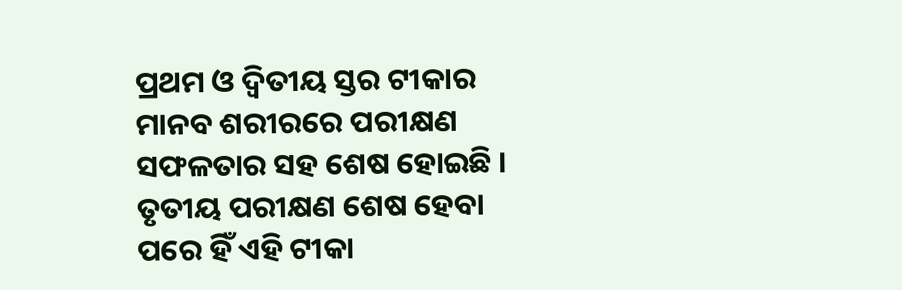ପ୍ରଥମ ଓ ଦ୍ଵିତୀୟ ସ୍ତର ଟୀକାର ମାନବ ଶରୀରରେ ପରୀକ୍ଷଣ ସଫଳତାର ସହ ଶେଷ ହୋଇଛି ।  ତୃତୀୟ ପରୀକ୍ଷଣ ଶେଷ ହେବା ପରେ ହିଁ ଏହି ଟୀକା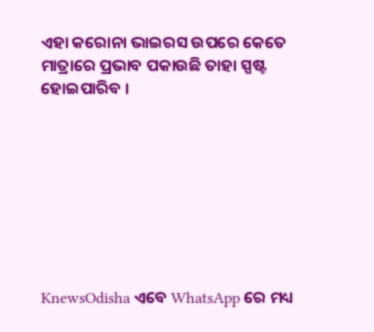ଏହା କରୋନା ଭାଇରସ ଉପରେ କେତେ ମାତ୍ରାରେ ପ୍ରଭାବ ପକାଉଛି ତାହା ସ୍ପଷ୍ଟ ହୋଇପାରିବ ।








KnewsOdisha ଏବେ WhatsApp ରେ ମଧ୍ୟ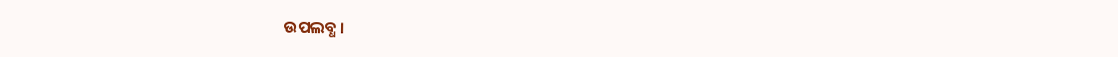ଉପଲବ୍ଧ ।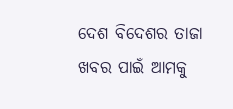ଦେଶ ବିଦେଶର ତାଜା ଖବର ପାଇଁ ଆମକୁ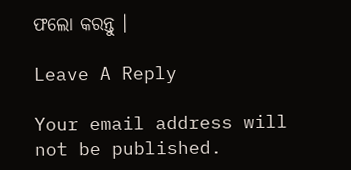ଫଲୋ କରନ୍ତୁ ।

Leave A Reply

Your email address will not be published.